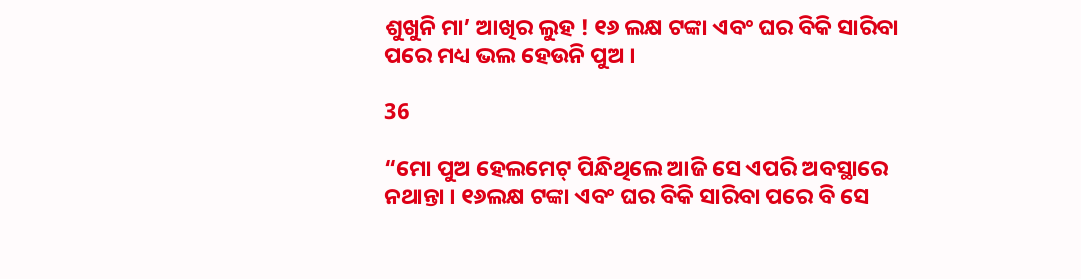ଶୁଖୁନି ମା’ ଆଖିର ଲୁହ ! ୧୬ ଲକ୍ଷ ଟଙ୍କା ଏବଂ ଘର ବିକି ସାରିବା ପରେ ମଧ୍ୟ ଭଲ ହେଉନି ପୁଅ ।

36

“ମୋ ପୁଅ ହେଲମେଟ୍ ପିନ୍ଧିଥିଲେ ଆଜି ସେ ଏପରି ଅବସ୍ଥାରେ ନଥାନ୍ତା । ୧୬ଲକ୍ଷ ଟଙ୍କା ଏବଂ ଘର ବିକି ସାରିବା ପରେ ବି ସେ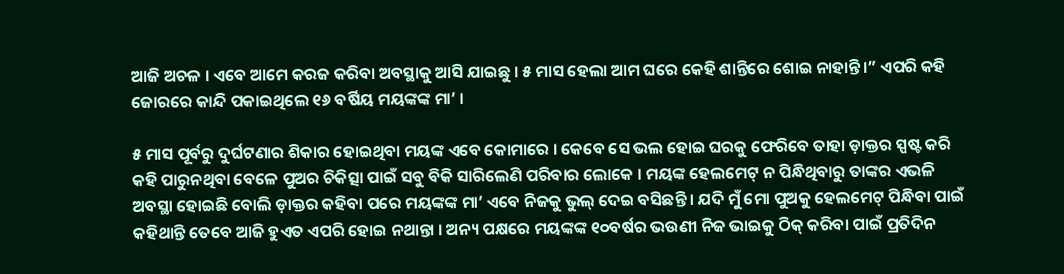ଆଜି ଅଚଳ । ଏବେ ଆମେ କରଜ କରିବା ଅବସ୍ଥାକୁ ଆସି ଯାଇଛୁ । ୫ ମାସ ହେଲା ଆମ ଘରେ କେହି ଶାନ୍ତିରେ ଶୋଇ ନାହାନ୍ତି।” ଏପରି କହି ଜୋରରେ କାନ୍ଦି ପକାଇଥିଲେ ୧୬ ବର୍ଷିୟ ମୟଙ୍କଙ୍କ ମା’ ।

୫ ମାସ ପୂର୍ବରୁ ଦୁର୍ଘଟଣାର ଶିକାର ହୋଇଥିବା ମୟଙ୍କ ଏବେ କୋମାରେ । କେବେ ସେ ଭଲ ହୋଇ ଘରକୁ ଫେରିବେ ତାହା ଡ଼ାକ୍ତର ସ୍ପଷ୍ଟ କରି କହି ପାରୁନଥିବା ବେଳେ ପୁଅର ଚିକିତ୍ସା ପାଇଁ ସବୁ ବିକି ସାରିଲେଣି ପରିବାର ଲୋକେ । ମୟଙ୍କ ହେଲମେଟ୍ ନ ପିନ୍ଧିଥିବାରୁ ତାଙ୍କର ଏଭଳି ଅବସ୍ଥା ହୋଇଛି ବୋଲି ଡ଼ାକ୍ତର କହିବା ପରେ ମୟଙ୍କଙ୍କ ମା’ ଏବେ ନିଜକୁ ଭୁଲ୍ ଦେଇ ବସିଛନ୍ତି । ଯଦି ମୁଁ ମୋ ପୁଅକୁ ହେଲମେଟ୍ ପିନ୍ଧିବା ପାଇଁ କହିଥାନ୍ତି ତେବେ ଆଜି ହୁଏତ ଏପରି ହୋଇ ନଥାନ୍ତା । ଅନ୍ୟ ପକ୍ଷରେ ମୟଙ୍କଙ୍କ ୧୦ବର୍ଷର ଭଉଣୀ ନିଜ ଭାଇକୁ ଠିକ୍ କରିବା ପାଇଁ ପ୍ରତିଦିନ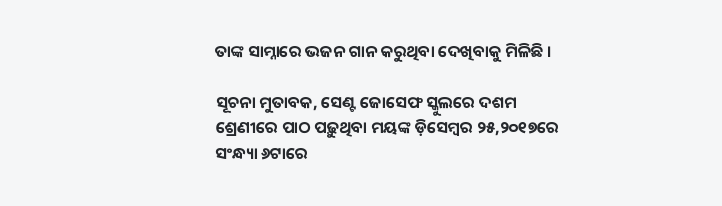ତାଙ୍କ ସାମ୍ନାରେ ଭଜନ ଗାନ କରୁଥିବା ଦେଖିବାକୁ ମିଳିଛି ।

ସୂଚନା ମୁତାବକ, ସେଣ୍ଟ ଜୋସେଫ ସ୍କୁଲରେ ଦଶମ ଶ୍ରେଣୀରେ ପାଠ ପଢ଼ୁଥିବା ମୟଙ୍କ ଡ଼ିସେମ୍ବର ୨୫,୨୦୧୭ରେ ସଂନ୍ଧ୍ୟା ୬ଟାରେ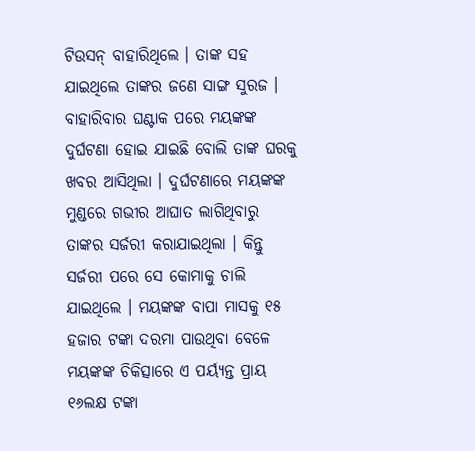ଟିଉସନ୍ ବାହାରିଥିଲେ । ତାଙ୍କ ସହ ଯାଇଥିଲେ ତାଙ୍କର ଜଣେ ସାଙ୍ଗ ସୁରଜ । ବାହାରିବାର ଘଣ୍ଟାକ ପରେ ମୟଙ୍କଙ୍କ ଦୁର୍ଘଟଣା ହୋଇ ଯାଇଛି ବୋଲି ତାଙ୍କ ଘରକୁ ଖବର ଆସିଥିଲା । ଦୁର୍ଘଟଣାରେ ମୟଙ୍କଙ୍କ ମୁଣ୍ଡରେ ଗଭୀର ଆଘାତ ଲାଗିଥିବାରୁ ତାଙ୍କର ସର୍ଜରୀ କରାଯାଇଥିଲା । କିନ୍ତୁ ସର୍ଜରୀ ପରେ ସେ କୋମାକୁ ଚାଲି ଯାଇଥିଲେ । ମୟଙ୍କଙ୍କ ବାପା ମାସକୁ ୧୫ ହଜାର ଟଙ୍କା ଦରମା ପାଉଥିବା ବେଳେ ମୟଙ୍କଙ୍କ ଚିକିତ୍ସାରେ ଏ ପର୍ୟ୍ୟନ୍ତ ପ୍ରାୟ ୧୬ଲକ୍ଷ ଟଙ୍କା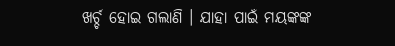ଖର୍ଚ୍ଚ ହୋଇ ଗଲାଣି । ଯାହା ପାଇଁ ମୟଙ୍କଙ୍କ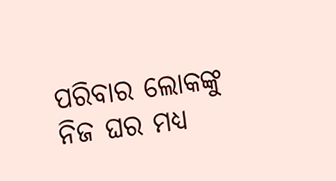ପରିବାର ଲୋକଙ୍କୁ ନିଜ ଘର ମଧ୍ୟ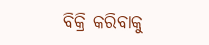ବିକ୍ରି କରିବାକୁ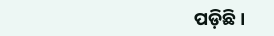ପଡ଼ିଛି ।